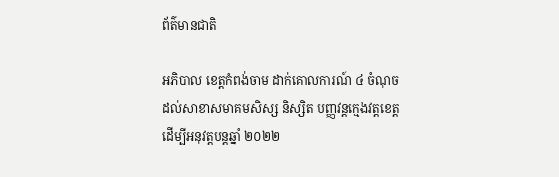ព័ត៌មានជាតិ

អភិបាល ខេត្តកំពង់ចាម ដាក់គោលការណ៍ ៤ ចំណុច ដល់សាខាសមាគមសិស្ស និស្សិត បញ្ញវន្តក្មេងវត្តខេត្ត ដើម្បីអនុវត្តបន្តឆ្នាំ ២០២២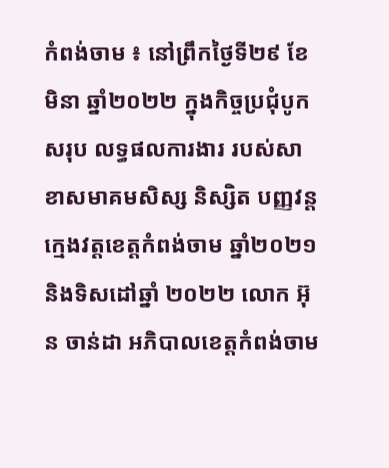កំពង់ចាម ៖ នៅព្រឹកថ្ងៃទី២៩ ខែមិនា ឆ្នាំ២០២២ ក្នុងកិច្ចប្រជុំបូកសរុប លទ្ធផលការងារ របស់សាខាសមាគមសិស្ស និស្សិត បញ្ញវន្ត ក្មេងវត្តខេត្តកំពង់ចាម ឆ្នាំ២០២១ និងទិសដៅឆ្នាំ ២០២២ លោក អ៊ុន ចាន់ដា អភិបាលខេត្តកំពង់ចាម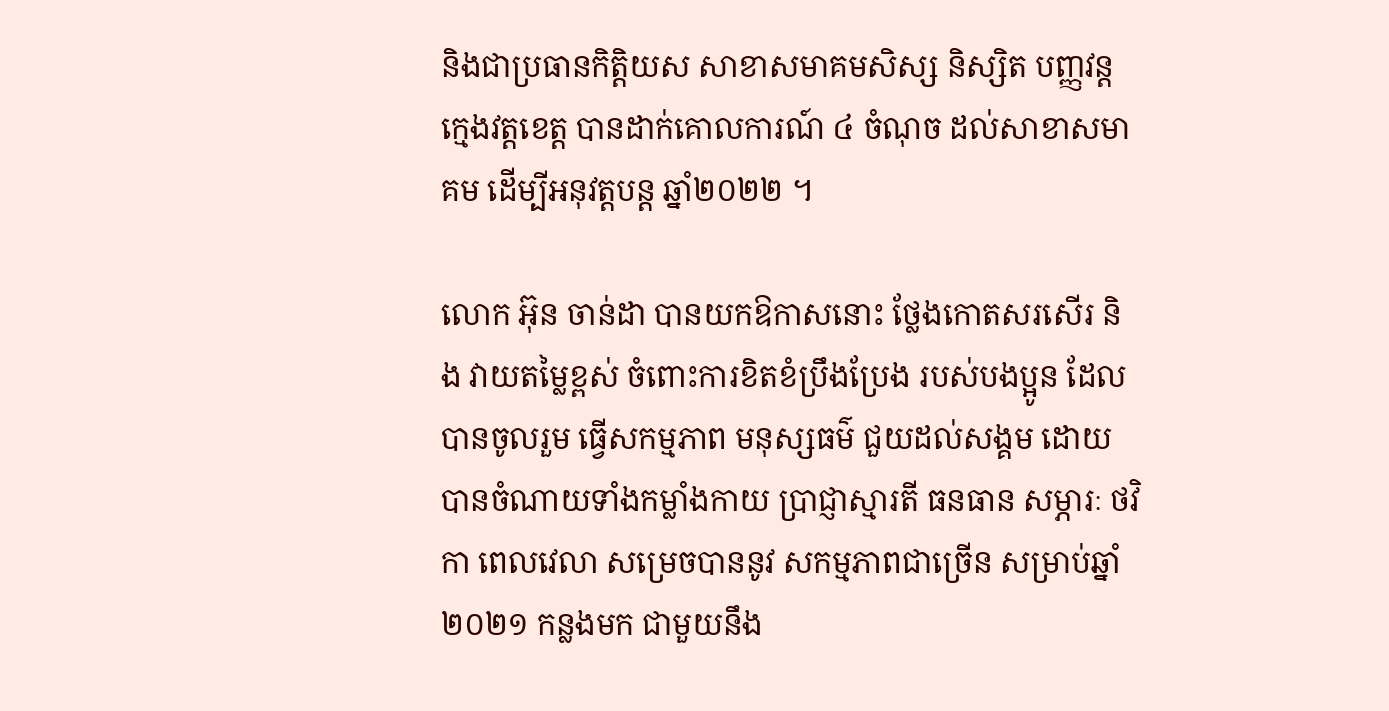និងជាប្រធានកិត្តិយស សាខាសមាគមសិស្ស និស្សិត បញ្ញវន្តក្មេងវត្តខេត្ត បានដាក់គោលការណ៍ ៤ ចំណុច ដល់សាខាសមាគម ដើម្បីអនុវត្តបន្ត ឆ្នាំ២០២២ ។

លោក អ៊ុន ចាន់ដា បានយកឱកាសនោះ ថ្លែងកោតសរសើរ និង វាយតម្លៃខ្ពស់ ចំពោះការខិតខំប្រឹងប្រែង របស់បងប្អូន ដែលបានចូលរួម ធ្វើសកម្មភាព មនុស្សធម៌ ជួយដល់សង្គម ដោយបានចំណាយទាំងកម្លាំងកាយ ប្រាជ្ញាស្មារតី ធនធាន សម្ភារៈ ថវិកា ពេលវេលា សម្រេចបាននូវ សកម្មភាពជាច្រើន សម្រាប់ឆ្នាំ ២០២១ កន្លងមក ជាមួយនឹង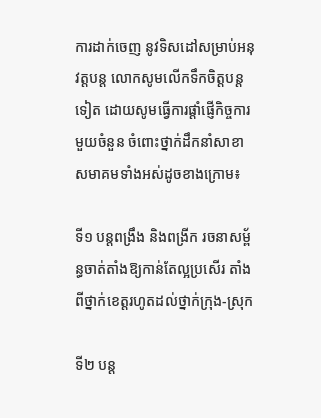ការដាក់ចេញ នូវទិសដៅសម្រាប់អនុវត្តបន្ត លោកសូមលើកទឹកចិត្តបន្តទៀត ដោយសូមធ្វើការផ្តាំផ្ញើកិច្ចការមួយចំនួន ចំពោះថ្នាក់ដឹកនាំសាខាសមាគមទាំងអស់ដូចខាងក្រោម៖

ទី១ បន្តពង្រឹង និងពង្រីក រចនាសម្ព័ន្ធចាត់តាំងឱ្យកាន់តែល្អប្រសើរ តាំងពីថ្នាក់ខេត្តរហូតដល់ថ្នាក់ក្រុង-ស្រុក

ទី២ បន្ត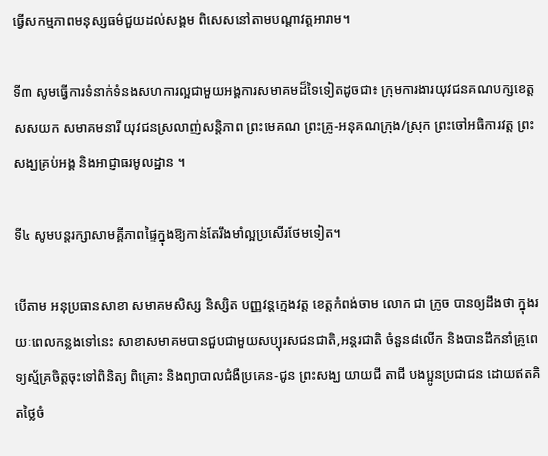ធ្វើសកម្មភាពមនុស្សធម៌ជួយដល់សង្គម ពិសេសនៅតាមបណ្តាវត្តអារាម។

ទី៣ សូមធ្វើការទំនាក់ទំនងសហការល្អជាមួយអង្គការសមាគមដ៏ទៃទៀតដូចជា៖ ក្រុមការងារយុវជនគណបក្សខេត្ត សសយក សមាគមនារី យុវជនស្រលាញ់សន្តិភាព ព្រះមេគណ ព្រះគ្រូ-អនុគណក្រុង/ស្រុក ព្រះចៅអធិការវត្ត ព្រះសង្ឃគ្រប់អង្គ និងអាជ្ញាធរមូលដ្ឋាន ។

ទី៤ សូមបន្តរក្សាសាមគ្គីភាពផ្ទៃក្នុងឱ្យកាន់តែរឹងមាំល្អប្រសើរថែមទៀត។

បើតាម អនុប្រធានសាខា សមាគមសិស្ស និស្សិត បញ្ញវន្តក្មេងវត្ត ខេត្តកំពង់ចាម លោក ជា ក្រូច បានឲ្យដឹងថា ក្នុងរយៈពេលកន្លងទៅនេះ សាខាសមាគមបានជួបជាមួយសប្បុរសជនជាតិ,អន្តរជាតិ ចំនួន៨លើក និងបានដឹកនាំគ្រូពេទ្យស្ម័គ្រចិត្តចុះទៅពិនិត្យ ពិគ្រោះ និងព្យាបាលជំងឺប្រគេន-ជូន ព្រះសង្ឃ យាយជី តាជី បងប្អូនប្រជាជន ដោយឥតគិតថ្លៃចំ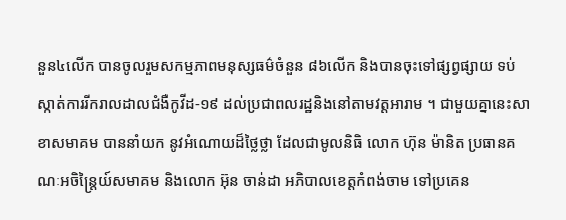នួន៤លើក បានចូលរួមសកម្មភាពមនុស្សធម៌ចំនួន ៨៦លើក និងបានចុះទៅផ្សព្វផ្សាយ ទប់ស្កាត់ការរីករាលដាលជំងឺកូវីដ-១៩ ដល់ប្រជាពលរដ្ឋនិងនៅតាមវត្តអារាម ។ ជាមួយគ្នានេះសាខាសមាគម បាននាំយក នូវអំណោយដ៏ថ្លៃថ្លា ដែលជាមូលនិធិ លោក ហ៊ុន ម៉ានិត ប្រធានគណៈអចិន្ត្រៃយ៍សមាគម និងលោក អ៊ុន ចាន់ដា អភិបាលខេត្តកំពង់ចាម ទៅប្រគេន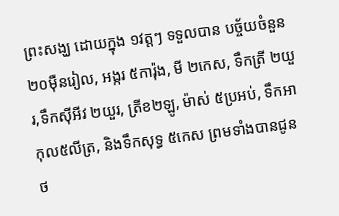ព្រះសង្ឃ ដោយក្នុង ១វត្តៗ ទទួលបាន បច្ច័យចំនួន ២០ម៉ឺនរៀល, អង្ករ ៥ការ៉ុង, មី ២កេស, ទឹកត្រី ២យួរ,ទឹកស៊ីអីវ ២យួរ, ត្រីខ២ឡូ, ម៉ាស់ ៥ប្រអប់, ទឹកអាកុល៥លីត្រ, និងទឹកសុទ្ធ ៥កេស ព្រមទាំងបានជូនថ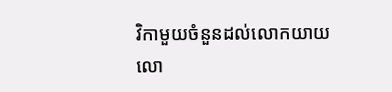វិកាមួយចំនួនដល់លោកយាយ លោ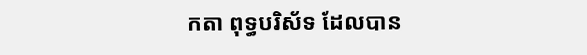កតា ពុទ្ធបរិស័ទ ដែលបាន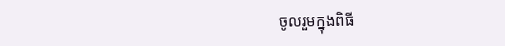ចូលរួមក្នុងពិធី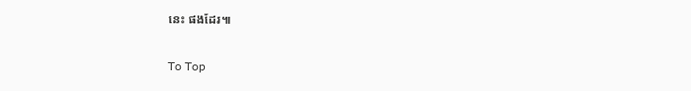នេះ ផងដែរ៕

To Top